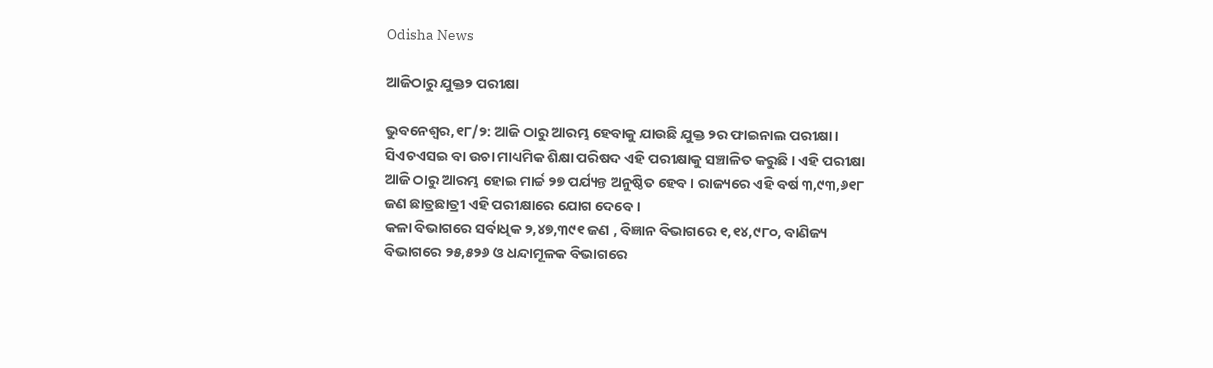Odisha News

ଆଜିଠାରୁ ଯୁକ୍ତ୨ ପରୀକ୍ଷା

ଭୁବନେଶ୍ୱର,୧୮/୨: ଆଜି ଠାରୁ ଆରମ୍ଭ ହେବାକୁ ଯାଉଛି ଯୁକ୍ତ ୨ର ଫାଇନାଲ ପରୀକ୍ଷା । ସିଏଚଏସଇ ବା ଉଚା ମାଧ୍ୟମିକ ଶିକ୍ଷା ପରିଷଦ ଏହି ପରୀକ୍ଷାକୁ ସଞ୍ଚାଳିତ କରୁଛି । ଏହି ପରୀକ୍ଷା ଆଜି ଠାରୁ ଆରମ୍ଭ ହୋଇ ମାର୍ଚ୍ଚ ୨୭ ପର୍ଯ୍ୟନ୍ତ ଅନୁଷ୍ଠିତ ହେବ । ରାଜ୍ୟରେ ଏହି ବର୍ଷ ୩,୯୩,୬୧୮ ଜଣ ଛାତ୍ରଛାତ୍ରୀ ଏହି ପରୀକ୍ଷାରେ ଯୋଗ ଦେବେ ।
କଳା ବିଭାଗରେ ସର୍ବାଧିକ ୨,୪୭,୩୯୧ ଜଣ , ବିଜ୍ଞାନ ବିଭାଗରେ ୧,୧୪,୯୮୦, ବାଣିଜ୍ୟ ବିଭାଗରେ ୨୫,୫୨୬ ଓ ଧନ୍ଦାମୂଳକ ବିଭାଗରେ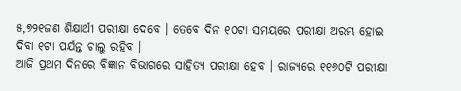୫,୭୨୧ଜଣ ଶିକ୍ଷାର୍ଥୀ ପରୀକ୍ଷା ଦେବେ । ତେବେ ଦିନ ୧୦ଟା ସମୟରେ ପରୀକ୍ଷା ଅରମ୍ଭ ହୋଇ ଦିବା ୧ଟା ପର୍ଯନ୍ତ ଚାଲୁ ରହିବ ।
ଆଜି ପ୍ରଥମ ଦିନରେ ବିଜ୍ଞାନ ବିଭାଗରେ ସାହିତ୍ୟ ପରୀକ୍ଷା ହେବ । ରାଜ୍ୟରେ ୧୧୬୦ଟି ପରୀକ୍ଷା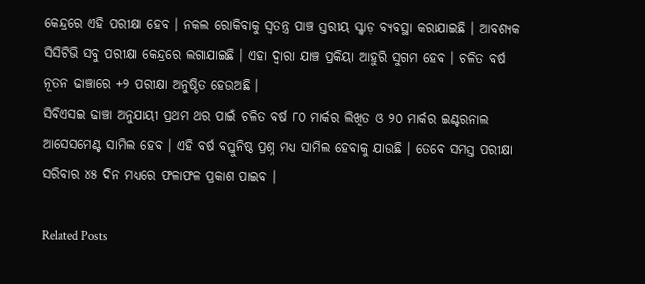କେନ୍ଦ୍ରରେ ଏହି ପରୀକ୍ଷା ହେବ । ନକଲ ରୋକିବାକୁ ସ୍ୱତନ୍ତ୍ର ପାଞ୍ଚ ସ୍ତରୀୟ ସ୍କ୍ୱାଡ଼ ବ୍ୟବସ୍ଥା କରାଯାଇଛି । ଆବଶ୍ୟକ ସିସିଟିଭି ସବୁ ପରୀକ୍ଷା କେନ୍ଦ୍ରରେ ଲଗାଯାଇଛି । ଏହା ଦ୍ୱାରା ଯାଞ୍ଚ ପ୍ରକିୟା ଆହୁରି ସୁଗମ ହେବ । ଚଳିତ ବର୍ଷ ନୂତନ ଢାଞ୍ଚାରେ +୨ ପରୀକ୍ଷା ଅନୁଷ୍ଠିତ ହେଉଅଛି ।
ସିବିଏସଇ ଢାଞ୍ଚା ଅନୁଯାୟୀ ପ୍ରଥମ ଥର ପାଇଁ ଚଳିତ ବର୍ଷ ୮୦ ମାର୍କର ଲିଖିତ ଓ ୨୦ ମାର୍କର ଇଣ୍ଟରନାଲ ଆସେସମେଣ୍ଟ ସାମିଲ ହେବ । ଏହି ବର୍ଷ ବସ୍ତୁନିଷ୍ଠ ପ୍ରଶ୍ନ ମଧ୍ୟ ସାମିଲ ହେବାକୁ ଯାଉଛି । ତେବେ ସମସ୍ତ ପରୀକ୍ଷା ସରିବାର ୪୫ ଦିନ ମଧ୍ୟରେ ଫଳାଫଳ ପ୍ରକାଶ ପାଇବ ।

Related Posts